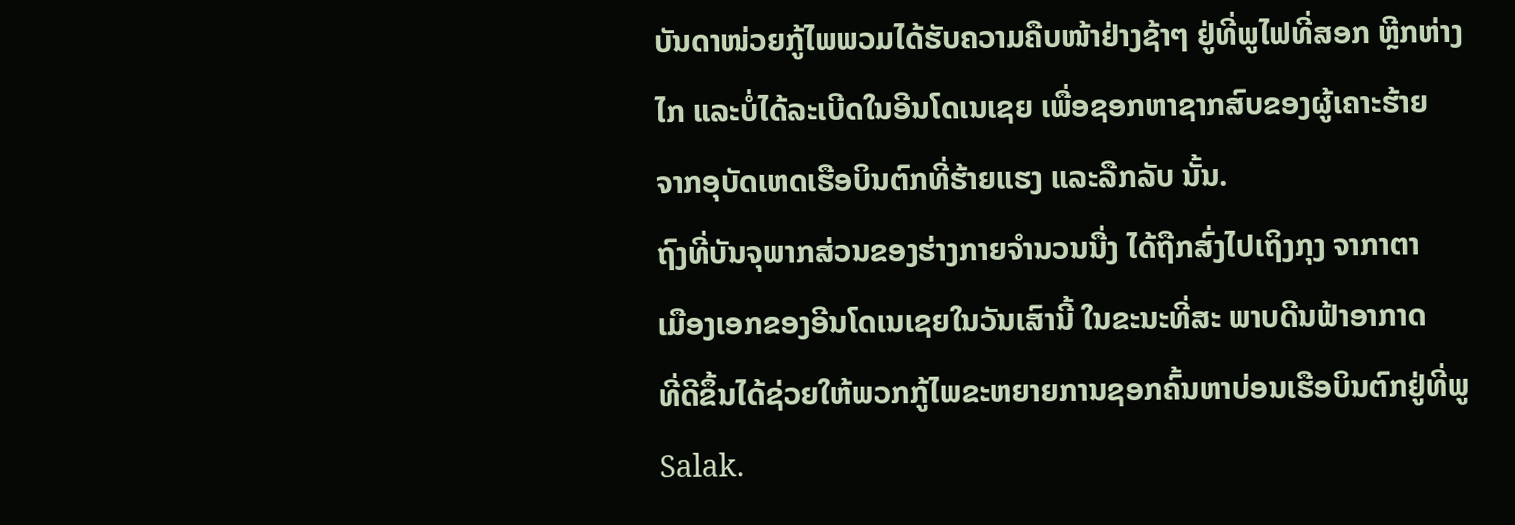ບັນດາໜ່ວຍກູ້ໄພພວມໄດ້ຮັບຄວາມຄືບໜ້າຢ່າງຊ້າໆ ຢູ່ທີ່ພູໄຟທີ່ສອກ ຫຼີກຫ່າງ
ໄກ ແລະບໍ່ໄດ້ລະເບີດໃນອີນໂດເນເຊຍ ເພື່ອຊອກຫາຊາກສົບຂອງຜູ້ເຄາະຮ້າຍ
ຈາກອຸບັດເຫດເຮືອບິນຕົກທີ່ຮ້າຍແຮງ ແລະລືກລັບ ນັ້ນ.
ຖົງທີ່ບັນຈຸພາກສ່ວນຂອງຮ່າງກາຍຈຳນວນນື່ງ ໄດ້ຖືກສົ່ງໄປເຖິງກຸງ ຈາກາຕາ
ເມືອງເອກຂອງອີນໂດເນເຊຍໃນວັນເສົານີ້ ໃນຂະນະທີ່ສະ ພາບດີນຟ້າອາກາດ
ທີ່ດີຂຶ້ນໄດ້ຊ່ວຍໃຫ້ພວກກູ້ໄພຂະຫຍາຍການຊອກຄົ້ນຫາບ່ອນເຮືອບິນຕົກຢູ່ທີ່ພູ
Salak.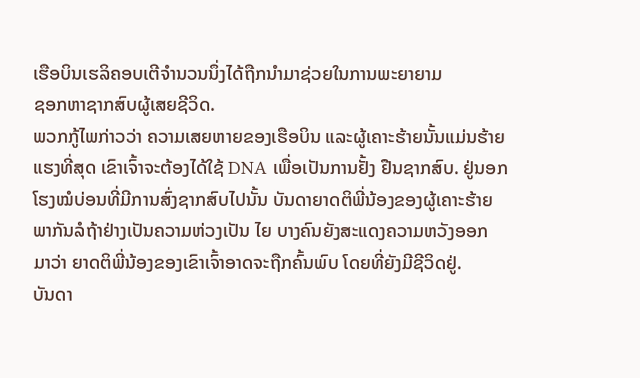ເຮືອບິນເຮລິຄອບເຕີຈໍານວນນຶ່ງໄດ້ຖືກນໍາມາຊ່ວຍໃນການພະຍາຍາມ
ຊອກຫາຊາກສົບຜູ້ເສຍຊີວິດ.
ພວກກູ້ໄພກ່າວວ່າ ຄວາມເສຍຫາຍຂອງເຮືອບິນ ແລະຜູ້ເຄາະຮ້າຍນັ້ນແມ່ນຮ້າຍ
ແຮງທີ່ສຸດ ເຂົາເຈົ້າຈະຕ້ອງໄດ້ໃຊ້ DNA ເພື່ອເປັນການຢັ້ງ ຢືນຊາກສົບ. ຢູ່ນອກ
ໂຮງໝໍບ່ອນທີ່ມີການສົ່ງຊາກສົບໄປນັ້ນ ບັນດາຍາດຕິພີ່ນ້ອງຂອງຜູ້ເຄາະຮ້າຍ
ພາກັນລໍຖ້າຢ່າງເປັນຄວາມຫ່ວງເປັນ ໄຍ ບາງຄົນຍັງສະແດງຄວາມຫວັງອອກ
ມາວ່າ ຍາດຕິພີ່ນ້ອງຂອງເຂົາເຈົ້າອາດຈະຖືກຄົ້ນພົບ ໂດຍທີ່ຍັງມີຊີວິດຢູ່.
ບັນດາ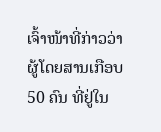ເຈົ້າໜ້າທີ່ກ່າວວ່າ ຜູ້ໂດຍສານເກືອບ 50 ຄົນ ທີ່ຢູ່ໃນ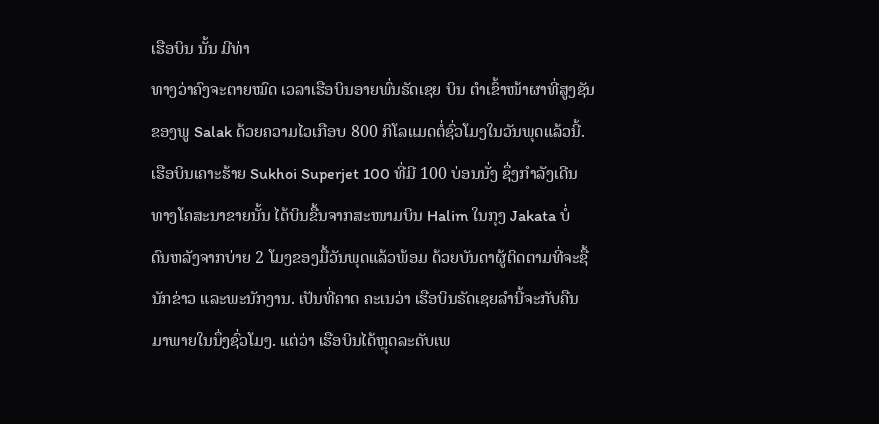ເຮືອບິນ ນັ້ນ ມີທ່າ
ທາງວ່າຄົງຈະຕາຍໝົດ ເວລາເຮືອບິນອາຍພົ່ນຣັດເຊຍ ບິນ ຕໍາເຂົ້າໜ້າຜາທີ່ສູງຊັນ
ຂອງພູ Salak ດ້ວຍຄວາມໄວເກືອບ 800 ກິໂລແມດຕໍ່ຊົ່ວໂມງໃນວັນພຸດແລ້ວນີ້.
ເຮືອບິນເຄາະຮ້າຍ Sukhoi Superjet 100 ທີ່ມີ 100 ບ່ອນນັ່ງ ຊຶ່ງກໍາລັງເດີນ
ທາງໂຄສະນາຂາຍນັ້ນ ໄດ້ບິນຂື້ນຈາກສະໜາມບິນ Halim ໃນກຸງ Jakata ບໍ່
ດົນຫລັງຈາກບ່າຍ 2 ໂມງຂອງມື້ວັນພຸດແລ້ວພ້ອມ ດ້ວຍບັນດາຜູ້ຕິດຕາມທີ່ຈະຊື້
ນັກຂ່າວ ແລະພະນັກງານ. ເປັນທີ່ຄາດ ຄະເນວ່າ ເຮືອບິນຣັດເຊຍລຳນີ້ຈະກັບຄືນ
ມາພາຍໃນນຶ່ງຊົ່ວໂມງ. ແຕ່ວ່າ ເຮືອບິນໄດ້ຫຼຸດລະດັບເພ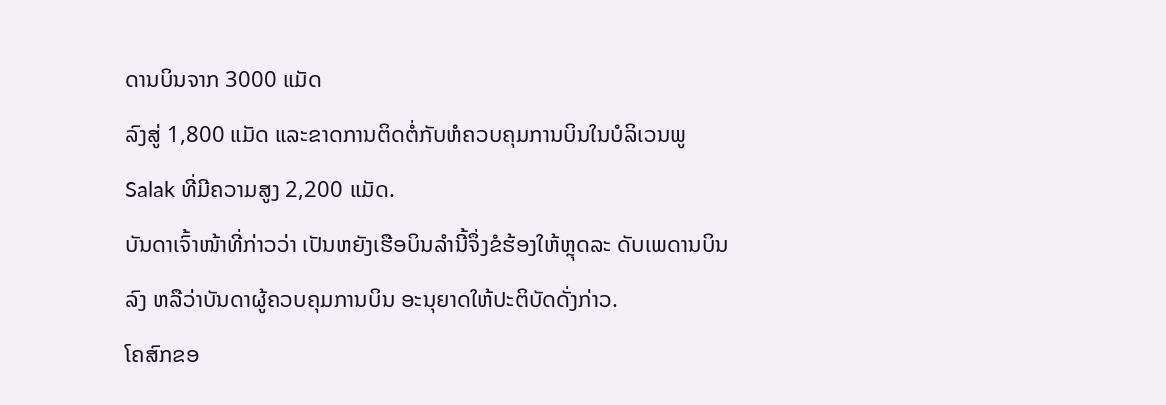ດານບິນຈາກ 3000 ແມັດ
ລົງສູ່ 1,800 ແມັດ ແລະຂາດການຕິດຕໍ່ກັບຫໍຄວບຄຸມການບິນໃນບໍລິເວນພູ
Salak ທີ່ມີຄວາມສູງ 2,200 ແມັດ.
ບັນດາເຈົ້າໜ້າທີ່ກ່າວວ່າ ເປັນຫຍັງເຮືອບິນລຳນີ້ຈຶ່ງຂໍຮ້ອງໃຫ້ຫຼຸດລະ ດັບເພດານບິນ
ລົງ ຫລືວ່າບັນດາຜູ້ຄວບຄຸມການບິນ ອະນຸຍາດໃຫ້ປະຕິບັດດັ່ງກ່າວ.
ໂຄສົກຂອ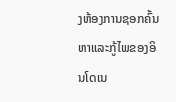ງຫ້ອງການຊອກຄົ້ນຫາແລະກູ້ໄພຂອງອິນໂດເນ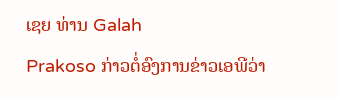ເຊຍ ທ່ານ Galah
Prakoso ກ່າວຕໍ່ອົງການຂ່າວເອພີວ່າ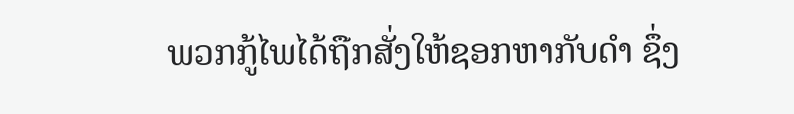ພວກກູ້ໄພໄດ້ຖືກສັ່ງໃຫ້ຊອກຫາກັບດໍາ ຊຶ່ງ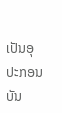ເປັນອຸປະກອນບັນ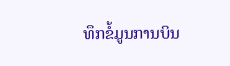ທຶກຂໍ້ມູນການບິນ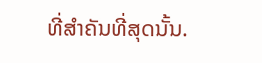ທີ່ສໍາຄັນທີ່ສຸດນັ້ນ.